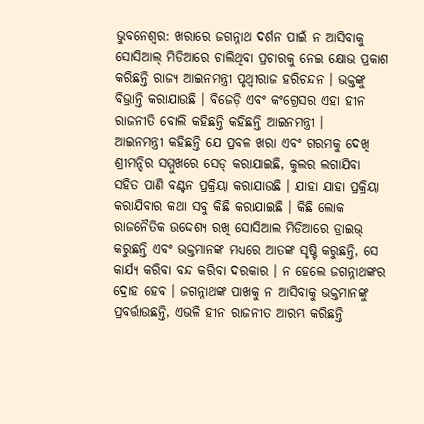ଭୁବନେଶ୍ୱର: ଖରାରେ ଜଗନ୍ନାଥ ଦର୍ଶନ ପାଇଁ ନ ଆସିବାକୁ ସୋସିଆଲ୍ ମିଡିଆରେ ଚାଲିଥିବା ପ୍ରଚାରକୁ ନେଇ କ୍ଷୋଭ ପ୍ରକାଶ କରିଛନ୍ତି ରାଜ୍ୟ ଆଇନମନ୍ତ୍ରୀ ପୃଥ୍ୱୀରାଜ ହରିଚନ୍ଦନ । ଭକ୍ତଙ୍କୁ ବିଭ୍ରାନ୍ତି କରାଯାଉଛି । ବିଜେଡ଼ି ଏବଂ କଂଗ୍ରେସର ଏହା ହୀନ ରାଜନୀତି ବୋଲି କହିଛନ୍ତି କହିଛନ୍ତି ଆଇନମନ୍ତ୍ରୀ ।
ଆଇନମନ୍ତ୍ରୀ କହିଛନ୍ତି ଯେ ପ୍ରବଳ ଖରା ଏବଂ ଗରମକୁ ଦେଖି ଶ୍ରୀମନ୍ଦିର ସମ୍ମୁଖରେ ସେଡ୍ କରାଯାଇଛି, କୁଲର ଲଗାଯିବା ସହିତ ପାଣି ବଣ୍ଟନ ପ୍ରକ୍ରିୟା କରାଯାଉଛି । ଯାହା ଯାହା ପ୍ରକ୍ରିୟା କରାଯିବାର କଥା ସବୁ କିଛି କରାଯାଇଛି । କିଛି ଲୋକ ରାଜନୈତିକ ଉଦ୍ଦେଶ୍ୟ ରଖି ସୋସିଆଲ ମିଡିଆରେ ଡ୍ରାଇଭ୍ କରୁଛନ୍ତି ଏବଂ ଭକ୍ତମାନଙ୍କ ମଧ୍ୟରେ ଆତଙ୍କ ସୃଷ୍ଟି କରୁଛନ୍ତି, ସେ କାର୍ଯ୍ୟ କରିବା ବନ୍ଦ କରିବା ଦରକାର । ନ ହେଲେ ଜଗନ୍ନାଥଙ୍କର ଦ୍ରୋହ ହେବ । ଜଗନ୍ନାଥଙ୍କ ପାଖକୁ ନ ଆସିବାକୁ ଭକ୍ତମାନଙ୍କୁ ପ୍ରବର୍ତ୍ତାଉଛନ୍ତି, ଏଭଳି ହୀନ ରାଜନୀତ ଆରମ୍ଭ କରିଛନ୍ତି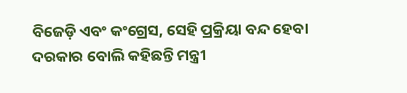ବିଜେଡ଼ି ଏବଂ କଂଗ୍ରେସ, ସେହି ପ୍ରକ୍ରିୟା ବନ୍ଦ ହେବା ଦରକାର ବୋଲି କହିଛନ୍ତି ମନ୍ତ୍ରୀ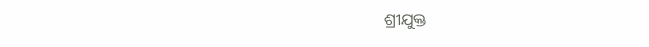ଶ୍ରୀଯୁକ୍ତ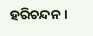ହରିଚନ୍ଦନ ।